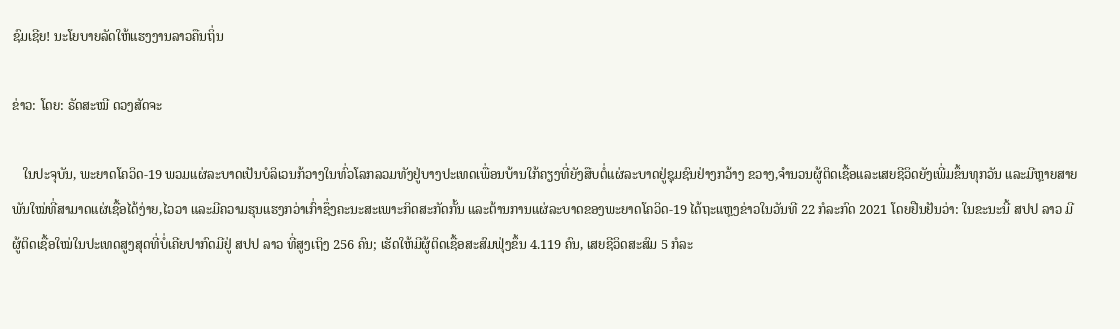ຊົມເຊີຍ! ນະໂຍບາຍລັດໃຫ້ແຮງງານລາວຄືນຖິ່ນ

ຂ່າວ: ໂດຍ: ຣັດສະໝີ ດວງສັດຈະ

   ໃນປະຈຸບັນ, ພະຍາດໂຄວິດ-19 ພວມແຜ່ລະບາດເປັນບໍລິເວນກ້ວາງໃນທົ່ວໂລກລວມທັງຢູ່ບາງປະເທດເພື່ອນບ້ານໃກ້ຄຽງທີ່ຍັງສືບຕໍ່ແຜ່ລະບາດຢູ່ຊຸມຊົນຢ່າງກວ້າງ ຂວາງ,ຈຳນວນຜູ້ຕິດເຊື້ອແລະເສຍຊີວິດຍັງເພີ່ມຂຶ້ນທຸກວັນ ແລະມີຫຼາຍສາຍພັນໃໝ່ທີ່ສາມາດແຜ່ເຊື້ອໄດ້ງ່າຍ,ໄວວາ ແລະມີຄວາມຮຸນແຮງກວ່າເກົ່າຊຶ່ງຄະນະສະເພາະກິດສະກັດກັ້ນ ແລະຕ້ານການແຜ່ລະບາດຂອງພະຍາດໂຄວິດ-19 ໄດ້ຖະແຫຼງຂ່າວໃນວັນທີ 22 ກໍລະກົດ 2021 ໂດຍຢືນຢັນວ່າ: ໃນຂະນະນີ້ ສປປ ລາວ ມີຜູ້ຕິດເຊື້ອໃໝ່ໃນປະເທດສູງສຸດທີ່ບໍ່ເຄີຍປາກົດມີຢູ່ ສປປ ລາວ ທີ່ສູງເຖິງ 256 ຄົນ; ເຮັດໃຫ້ມີຜູ້ຕິດເຊື້ອສະສົມຟຸ່ງຂຶ້ນ 4.119 ຄົນ, ເສຍຊີວິດສະສົມ 5 ກໍລະ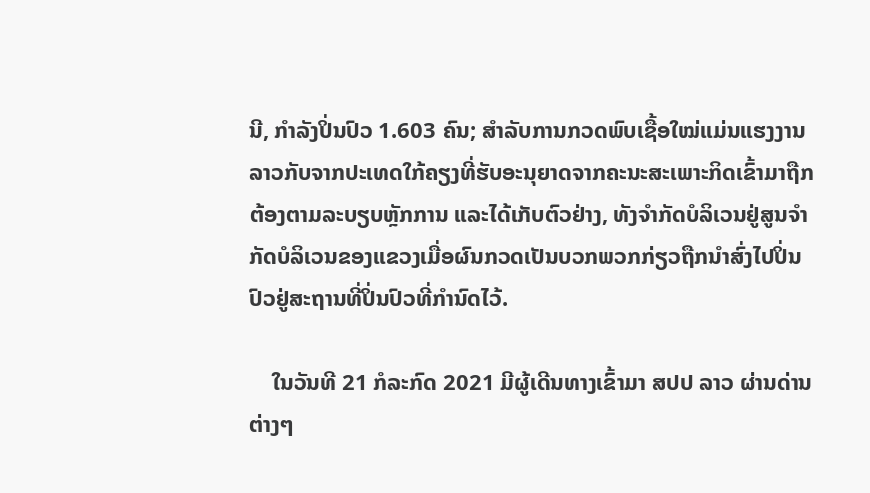ນີ, ກໍາລັງປິ່ນປົວ 1.603 ຄົນ; ສໍາລັບການກວດພົບເຊື້ອໃໝ່ແມ່ນແຮງງານລາວກັບຈາກປະເທດໃກ້ຄຽງທີ່ຮັບອະນຸຍາດຈາກຄະນະສະເພາະກິດເຂົ້າມາຖືກຕ້ອງຕາມລະບຽບຫຼັກການ ແລະໄດ້ເກັບຕົວຢ່າງ, ທັງຈໍາກັດບໍລິເວນຢູ່ສູນຈໍາກັດບໍລິເວນຂອງແຂວງເມື່ອຜົນກວດເປັນບວກພວກກ່ຽວຖືກນໍາສົ່ງໄປປິ່ນປົວຢູ່ສະຖານທີ່ປິ່ນປົວທີ່ກໍານົດໄວ້.

    ໃນວັນທີ 21 ກໍລະກົດ 2021 ມີຜູ້ເດີນທາງເຂົ້າມາ ສປປ ລາວ ຜ່ານດ່ານຕ່າງໆ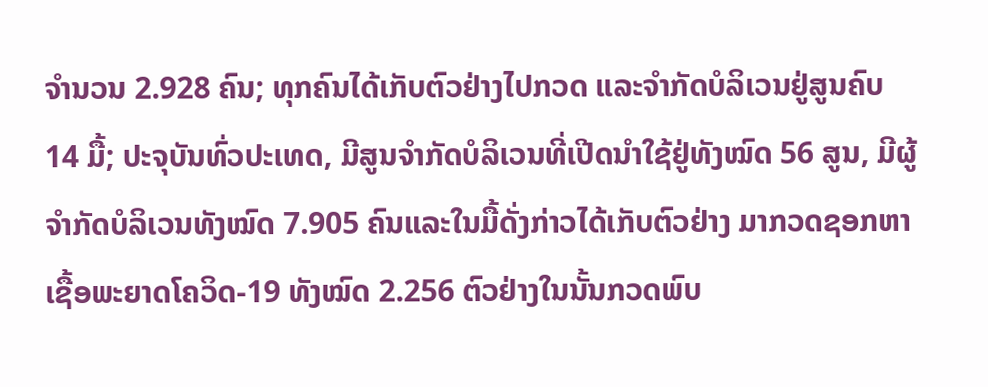ຈໍານວນ 2.928 ຄົນ; ທຸກຄົນໄດ້ເກັບຕົວຢ່າງໄປກວດ ແລະຈໍາກັດບໍລິເວນຢູ່ສູນຄົບ 14 ມື້; ປະຈຸບັນທົ່ວປະເທດ, ມີສູນຈໍາກັດບໍລິເວນທີ່ເປີດນໍາໃຊ້ຢູ່ທັງໝົດ 56 ສູນ, ມີຜູ້ຈໍາກັດບໍລິເວນທັງໝົດ 7.905 ຄົນແລະໃນມື້ດັ່ງກ່າວໄດ້ເກັບຕົວຢ່າງ ມາກວດຊອກຫາເຊື້ອພະຍາດໂຄວິດ-19 ທັງໝົດ 2.256 ຕົວຢ່າງໃນນັ້ນກວດພົບ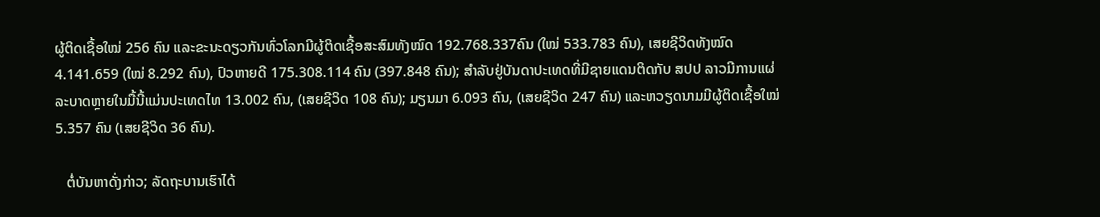ຜູ້ຕິດເຊື້ອໃໝ່ 256 ຄົນ ແລະຂະນະດຽວກັນທົ່ວໂລກມີຜູ້ຕິດເຊື້ອສະສົມທັງໝົດ 192.768.337ຄົນ (ໃໝ່ 533.783 ຄົນ), ເສຍຊີວິດທັງໝົດ 4.141.659 (ໃໝ່ 8.292 ຄົນ), ປົວຫາຍດີ 175.308.114 ຄົນ (397.848 ຄົນ); ສໍາລັບຢູ່ບັນດາປະເທດທີ່ມີຊາຍແດນຕິດກັບ ສປປ ລາວມີການແຜ່ລະບາດຫຼາຍໃນມື້ນີ້ແມ່ນປະເທດໄທ 13.002 ຄົນ, (ເສຍຊີວິດ 108 ຄົນ); ມຽນມາ 6.093 ຄົນ, (ເສຍຊີວິດ 247 ຄົນ) ແລະຫວຽດນາມມີຜູ້ຕິດເຊື້ອໃໝ່ 5.357 ຄົນ (ເສຍຊີວິດ 36 ຄົນ).

   ຕໍ່ບັນຫາດັ່ງກ່າວ; ລັດຖະບານເຮົາໄດ້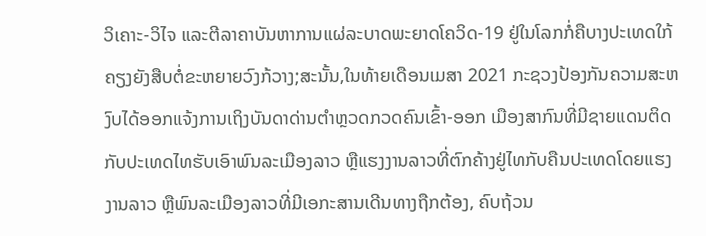ວິເຄາະ-ວິໄຈ ແລະຕີລາຄາບັນຫາການແຜ່ລະບາດພະຍາດໂຄວິດ-19 ຢູ່ໃນໂລກກໍ່ຄືບາງປະເທດໃກ້ຄຽງຍັງສືບຕໍ່ຂະຫຍາຍວົງກ້ວາງ;ສະນັ້ນ,ໃນທ້າຍເດືອນເມສາ 2021 ກະຊວງປ້ອງກັນຄວາມສະຫງົບໄດ້ອອກແຈ້ງການເຖິງບັນດາດ່ານຕໍາຫຼວດກວດຄົນເຂົ້າ-ອອກ ເມືອງສາກົນທີ່ມີຊາຍແດນຕິດກັບປະເທດໄທຮັບເອົາພົນລະເມືອງລາວ ຫຼືແຮງງານລາວທີ່ຕົກຄ້າງຢູ່ໄທກັບຄືນປະເທດໂດຍແຮງງານລາວ ຫຼືພົນລະເມືອງລາວທີ່ມີເອກະສານເດີນທາງຖືກຕ້ອງ, ຄົບຖ້ວນ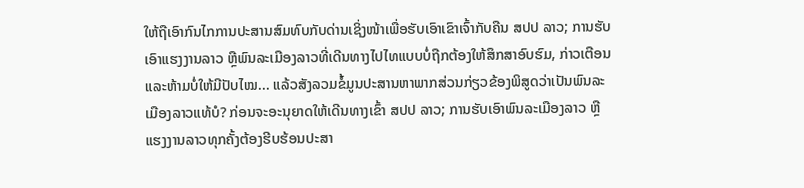ໃຫ້ຖືເອົາກົນໄກການປະສານສົມທົບກັບດ່ານເຊິ່ງໜ້າເພື່ອຮັບເອົາເຂົາເຈົ້າກັບຄືນ ສປປ ລາວ; ການຮັບເອົາແຮງງານລາວ ຫຼືພົນລະເມືອງລາວທີ່ເດີນທາງໄປໄທແບບບໍ່ຖືກຕ້ອງໃຫ້ສຶກສາອົບຮົມ, ກ່າວເຕືອນ ແລະຫ້າມບໍ່ໃຫ້ມີປັບໄໝ... ແລ້ວສັງລວມຂໍ້ມູນປະສານຫາພາກສ່ວນກ່ຽວຂ້ອງພິສູດວ່າເປັນພົນລະເມືອງລາວແທ້ບໍ? ກ່ອນຈະອະນຸຍາດໃຫ້ເດີນທາງເຂົ້າ ສປປ ລາວ; ການຮັບເອົາພົນລະເມືອງລາວ ຫຼືແຮງງານລາວທຸກຄັ້ງຕ້ອງຮີບຮ້ອນປະສາ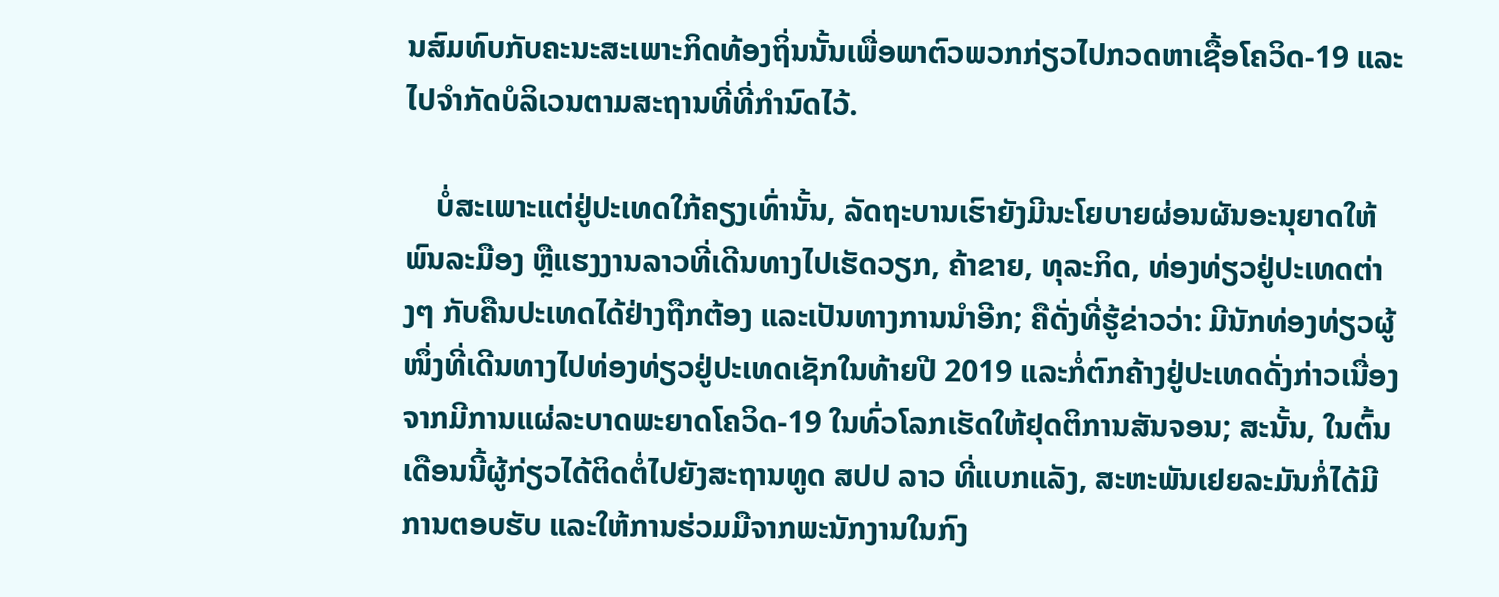ນສົມທົບກັບຄະນະສະເພາະກິດທ້ອງຖິ່ນນັ້ນເພື່ອພາຕົວພວກກ່ຽວໄປກວດຫາເຊື້ອໂຄວິດ-19 ແລະໄປຈໍາກັດບໍລິເວນຕາມສະຖານທີ່ທີ່ກໍານົດໄວ້.

    ບໍ່ສະເພາະແຕ່ຢູ່ປະເທດໃກ້ຄຽງເທົ່ານັ້ນ, ລັດຖະບານເຮົາຍັງມີນະໂຍບາຍຜ່ອນຜັນອະນຸຍາດໃຫ້ພົນລະມືອງ ຫຼືແຮງງານລາວທີ່ເດີນທາງໄປເຮັດວຽກ, ຄ້າຂາຍ, ທຸລະກິດ, ທ່ອງທ່ຽວຢູ່ປະເທດຕ່າງໆ ກັບຄືນປະເທດໄດ້ຢ່າງຖືກຕ້ອງ ແລະເປັນທາງການນໍາອີກ; ຄືດັ່ງທີ່ຮູ້ຂ່າວວ່າ: ມີນັກທ່ອງທ່ຽວຜູ້ໜຶ່ງທີ່ເດີນທາງໄປທ່ອງທ່ຽວຢູ່ປະເທດເຊັກໃນທ້າຍປີ 2019 ແລະກໍ່ຕົກຄ້າງຢູ່ປະເທດດັ່ງກ່າວເນື່ອງຈາກມີການແຜ່ລະບາດພະຍາດໂຄວິດ-19 ໃນທົ່ວໂລກເຮັດໃຫ້ຢຸດຕິການສັນຈອນ; ສະນັ້ນ, ໃນຕົ້ນເດືອນນີ້ຜູ້ກ່ຽວໄດ້ຕິດຕໍ່ໄປຍັງສະຖານທູດ ສປປ ລາວ ທີ່ແບກແລັງ, ສະຫະພັນເຢຍລະມັນກໍ່ໄດ້ມີການຕອບຮັບ ແລະໃຫ້ການຮ່ວມມືຈາກພະນັກງານໃນກົງ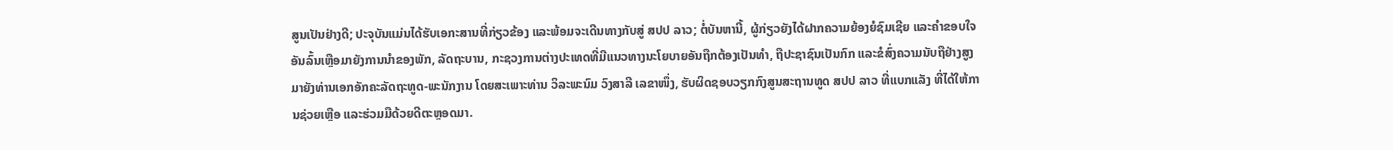ສູນເປັນຢ່າງດີ; ປະຈຸບັນແມ່ນໄດ້ຮັບເອກະສານທີ່ກ່ຽວຂ້ອງ ແລະພ້ອມຈະເດີນທາງກັບສູ່ ສປປ ລາວ; ຕໍ່ບັນຫານີ້, ຜູ້ກ່ຽວຍັງໄດ້ຝາກຄວາມຍ້ອງຍໍຊົມເຊີຍ ແລະຄໍາຂອບໃຈອັນລົ້ນເຫຼືອມາຍັງການນໍາຂອງພັກ, ລັດຖະບານ, ກະຊວງການຕ່າງປະເທດທີ່ມີແນວທາງນະໂຍບາຍອັນຖືກຕ້ອງເປັນທໍາ, ຖືປະຊາຊົນເປັນກົກ ແລະຂໍສົ່ງຄວາມນັບຖືຢ່າງສູງມາຍັງທ່ານເອກອັກຄະລັດຖະທູດ-ພະນັກງານ ໂດຍສະເພາະທ່ານ ວິລະພະນົມ ວົງສາລີ ເລຂາໜຶ່ງ, ຮັບຜິດຊອບວຽກກົງສູນສະຖານທູດ ສປປ ລາວ ທີ່ແບກແລັງ ທີ່ໄດ້ໃຫ້ການຊ່ວຍເຫຼືອ ແລະຮ່ວມມືດ້ວຍດີຕະຫຼອດມາ.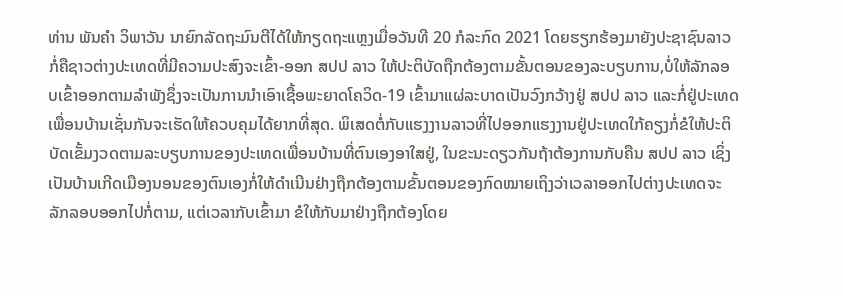ທ່ານ ພັນຄໍາ ວິພາວັນ ນາຍົກລັດຖະມົນຕີໄດ້ໃຫ້ກຽດຖະແຫຼງເມື່ອວັນທີ 20 ກໍລະກົດ 2021 ໂດຍຮຽກຮ້ອງມາຍັງປະຊາຊົນລາວກໍ່ຄືຊາວຕ່າງປະເທດທີ່ມີຄວາມປະສົງຈະເຂົ້າ-ອອກ ສປປ ລາວ ໃຫ້ປະຕິບັດຖືກຕ້ອງຕາມຂັ້ນຕອນຂອງລະບຽບການ,ບໍ່ໃຫ້ລັກລອບເຂົ້າອອກຕາມລຳພັງຊຶ່ງຈະເປັນການນຳເອົາເຊື້ອພະຍາດໂຄວິດ-19 ເຂົ້າມາແຜ່ລະບາດເປັນວົງກວ້າງຢູ່ ສປປ ລາວ ແລະກໍ່ຢູ່ປະເທດເພື່ອນບ້ານເຊັ່ນກັນຈະເຮັດໃຫ້ຄວບຄຸມໄດ້ຍາກທີ່ສຸດ. ພິເສດຕໍ່ກັບແຮງງານລາວທີ່ໄປອອກແຮງງານຢູ່ປະເທດໃກ້ຄຽງກໍ່ຂໍໃຫ້ປະຕິບັດເຂັ້ມງວດຕາມລະບຽບການຂອງປະເທດເພື່ອນບ້ານທີ່ຕົນເອງອາໃສຢູ່, ໃນຂະນະດຽວກັນຖ້າຕ້ອງການກັບຄືນ ສປປ ລາວ ເຊິ່ງເປັນບ້ານເກີດເມືອງນອນຂອງຕົນເອງກໍ່ໃຫ້ດຳເນີນຢ່າງຖືກຕ້ອງຕາມຂັ້ນຕອນຂອງກົດໝາຍເຖິງວ່າເວລາອອກໄປຕ່າງປະເທດຈະລັກລອບອອກໄປກໍ່ຕາມ, ແຕ່ເວລາກັບເຂົ້າມາ ຂໍໃຫ້ກັບມາຢ່າງຖືກຕ້ອງໂດຍ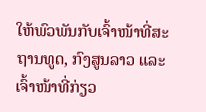ໃຫ້ພົວພັນກັບເຈົ້າໜ້າທີ່ສະຖານທູດ, ກົງສູນລາວ ແລະເຈົ້າໜ້າທີ່ກ່ຽວ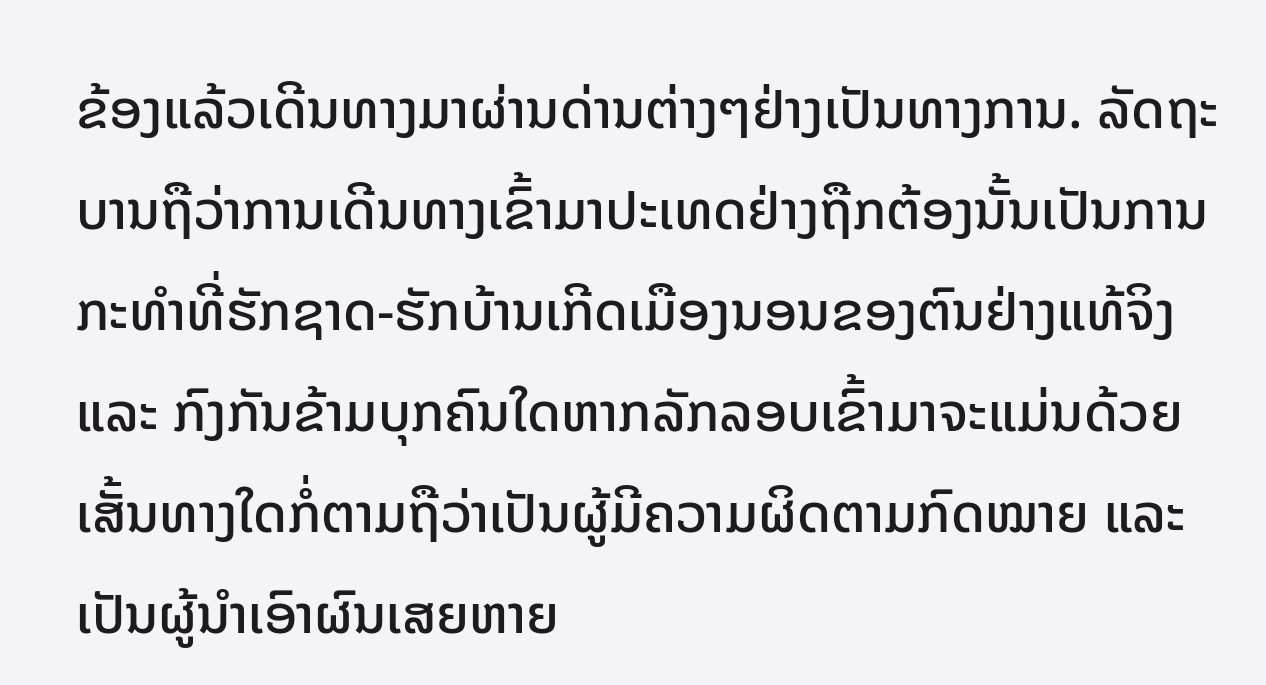ຂ້ອງແລ້ວເດີນທາງມາຜ່ານດ່ານຕ່າງໆຢ່າງເປັນທາງການ. ລັດຖະ ບານຖືວ່າການເດີນທາງເຂົ້າມາປະເທດຢ່າງຖືກຕ້ອງນັ້ນເປັນການກະທຳທີ່ຮັກຊາດ-ຮັກບ້ານເກີດເມືອງນອນຂອງຕົນຢ່າງແທ້ຈິງ ແລະ ກົງກັນຂ້າມບຸກຄົນໃດຫາກລັກລອບເຂົ້າມາຈະແມ່ນດ້ວຍເສັ້ນທາງໃດກໍ່ຕາມຖືວ່າເປັນຜູ້ມີຄວາມຜິດຕາມກົດໝາຍ ແລະ ເປັນຜູ້ນຳເອົາຜົນເສຍຫາຍ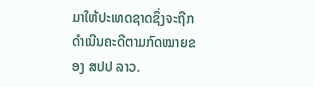ມາໃຫ້ປະເທດຊາດຊຶ່ງຈະຖືກດຳເນີນຄະດີຕາມກົດໝາຍຂອງ ສປປ ລາວ.